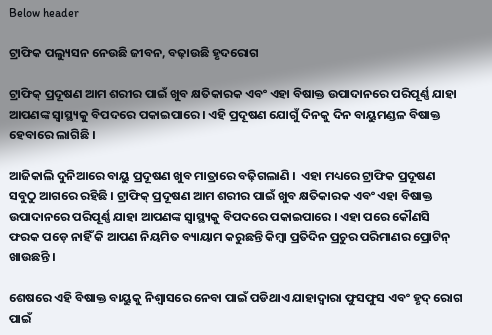Below header

ଟ୍ରାଫିକ ପଲ୍ୟୁସନ ନେଉଛି ଜୀବନ, ବଢ଼ାଉଛି ହୃଦରୋଗ

ଟ୍ରାଫିକ୍ ପ୍ରଦୂଷଣ ଆମ ଶରୀର ପାଇଁ ଖୁବ କ୍ଷତିକାରକ ଏବଂ ଏହା ବିଷାକ୍ତ ଉପାଦାନରେ ପରିପୂର୍ଣ୍ଣ ଯାହା ଆପଣଙ୍କ ସ୍ୱାସ୍ଥ୍ୟକୁ ବିପଦରେ ପକାଇପାରେ । ଏହି ପ୍ରଦୂଷଣ ଯୋଗୁଁ ଦିନକୁ ଦିନ ବାୟୁମଣ୍ଡଳ ବିଷାକ୍ତ ହେବାରେ ଲାଗିଛି ।

ଆଜିକାଲି ଦୁନିଆରେ ବାୟୁ ପ୍ରଦୂଷଣ ଖୁବ ମାତ୍ରାରେ ବଢ଼ିଗଲାଣି ।  ଏହା ମଧ୍ୟରେ ଟ୍ରାଫିକ ପ୍ରଦୂଷଣ ସବୁଠୁ ଆଗରେ ରହିଛି । ଟ୍ରାଫିକ୍ ପ୍ରଦୂଷଣ ଆମ ଶରୀର ପାଇଁ ଖୁବ କ୍ଷତିକାରକ ଏବଂ ଏହା ବିଷାକ୍ତ ଉପାଦାନରେ ପରିପୂର୍ଣ୍ଣ ଯାହା ଆପଣଙ୍କ ସ୍ୱାସ୍ଥ୍ୟକୁ ବିପଦରେ ପକାଇପାରେ । ଏହା ପରେ କୌଣସି ଫରକ ପଡ଼େ ନାହିଁ କି ଆପଣ ନିୟମିତ ବ୍ୟାୟାମ କରୁଛନ୍ତି କିମ୍ବା ପ୍ରତିଦିନ ପ୍ରଚୁର ପରିମାଣର ପ୍ରୋଟିନ୍ ଖାଉଛନ୍ତି ।

ଶେଷରେ ଏହି ବିଷାକ୍ତ ବାୟୁକୁ ନିଶ୍ୱାସରେ ନେବା ପାଇଁ ପଡିଥାଏ ଯାହାଦ୍ୱାରା ଫୁସଫୁସ ଏବଂ ହୃଦ୍ ରୋଗ ପାଇଁ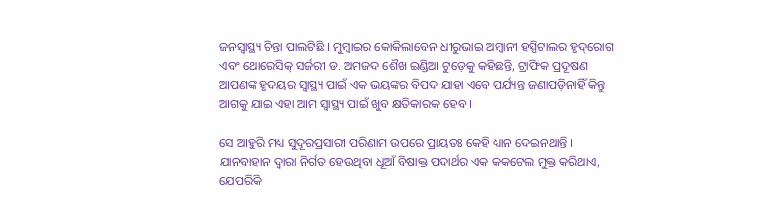ଜନସ୍ୱାସ୍ଥ୍ୟ ଚିନ୍ତା ପାଲଟିଛି । ମୁମ୍ବାଇର କୋକିଲାବେନ ଧୀରୁଭାଇ ଅମ୍ବାନୀ ହସ୍ପିଟାଲର ହୃଦ୍‌ରୋଗ ଏବଂ ଥୋରେସିକ୍ ସର୍ଜରୀ ଡ. ଅମଜଦ ଶୈଖ ଇଣ୍ଡିଆ ଟୁଡ଼େକୁ କହିଛନ୍ତି, ଟ୍ରାଫିକ ପ୍ରଦୂଷଣ ଆପଣଙ୍କ ହୃଦୟର ସ୍ୱାସ୍ଥ୍ୟ ପାଇଁ ଏକ ଭୟଙ୍କର ବିପଦ ଯାହା ଏବେ ପର୍ଯ୍ୟନ୍ତ ଜଣାପଡ଼ିନାହିଁ କିନ୍ତୁ ଆଗକୁ ଯାଇ ଏହା ଆମ ସ୍ୱାସ୍ଥ୍ୟ ପାଇଁ ଖୁବ କ୍ଷତିକାରକ ହେବ ।

ସେ ଆହୁରି ମଧ୍ୟ ସୁଦୂରପ୍ରସାରୀ ପରିଣାମ ଉପରେ ପ୍ରାୟତଃ କେହି ଧ୍ୟାନ ଦେଇନଥାନ୍ତି । ଯାନବାହାନ ଦ୍ୱାରା ନିର୍ଗତ ହେଉଥିବା ଧୂଆଁ ବିଷାକ୍ତ ପଦାର୍ଥର ଏକ କକଟେଲ ମୁକ୍ତ କରିଥାଏ, ଯେପରିକି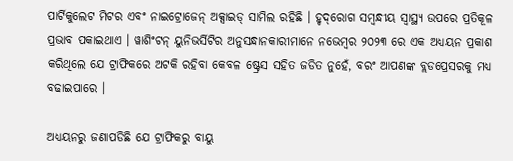ପାର୍ଟିକୁଲେଟ ମିଟର ଏବଂ ନାଇଟ୍ରୋଜେନ୍ ଅକ୍ସାଇଡ୍ ସାମିଲ ରହିଛି । ହୃଦ୍‌ରୋଗ ସମ୍ବନ୍ଧୀୟ ସ୍ୱାସ୍ଥ୍ୟ ଉପରେ ପ୍ରତିକୂଳ ପ୍ରଭାବ ପକାଇଥାଏ । ୱାଶିଂଟନ୍ ୟୁନିଭର୍ସିଟିର ଅନୁସନ୍ଧାନକାରୀମାନେ ନଭେମ୍ବର ୨୦୨୩ ରେ ଏକ ଅଧ୍ୟୟନ ପ୍ରକାଶ କରିଥିଲେ ଯେ ଟ୍ରାଫିକରେ ଅଟକି ରହିବା କେବଳ ଷ୍ଟ୍ରେସ ସହିତ ଜଡିତ ନୁହେଁ, ବରଂ ଆପଣଙ୍କ ବ୍ଲଡପ୍ରେସରକୁ ମଧ୍ୟ ବଢାଇପାରେ ।

ଅଧ୍ୟୟନରୁ ଜଣାପଡିଛି ଯେ ଟ୍ରାଫିକରୁ ବାୟୁ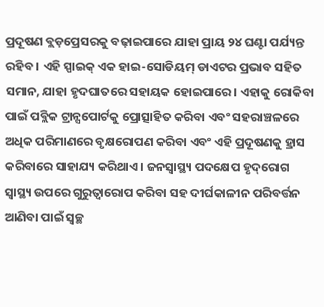ପ୍ରଦୂଷଣ ବ୍ଲଡ଼ପ୍ରେସରକୁ ବଢ଼ାଇପାରେ ଯାହା ପ୍ରାୟ ୨୪ ଘଣ୍ଟା ପର୍ଯ୍ୟନ୍ତ ରହିବ । ଏହି ସ୍ପାଇକ୍ ଏକ ହାଇ-ସୋଡିୟମ୍ ଡାଏଟର ପ୍ରଭାବ ସହିତ ସମାନ, ଯାହା ହୃଦଘାତରେ ସହାୟକ ହୋଇପାରେ । ଏହାକୁ ରୋକିବା ପାଇଁ ପବ୍ଲିକ ଟ୍ରାନ୍ସପୋର୍ଟକୁ ପ୍ରୋତ୍ସାହିତ କରିବା ଏବଂ ସହରାଞ୍ଚଳରେ ଅଧିକ ପରିମାଣରେ ବୃକ୍ଷରୋପଣ କରିବା ଏବଂ ଏହି ପ୍ରଦୂଷଣକୁ ହ୍ରାସ କରିବାରେ ସାହାଯ୍ୟ କରିଥାଏ । ଜନସ୍ୱାସ୍ଥ୍ୟ ପଦକ୍ଷେପ ହୃଦ୍‌ରୋଗ ସ୍ୱାସ୍ଥ୍ୟ ଉପରେ ଗୁରୁତ୍ୱାରୋପ କରିବା ସହ ଦୀର୍ଘକାଳୀନ ପରିବର୍ତ୍ତନ ଆଣିବା ପାଇଁ ସ୍ୱଚ୍ଛ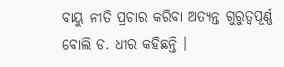ବାୟୁ ନୀତି ପ୍ରଚାର କରିବା ଅତ୍ୟନ୍ତ ଗୁରୁତ୍ୱପୂର୍ଣ୍ଣ ବୋଲି ଡ. ଧୀର କହିଛନ୍ତି ।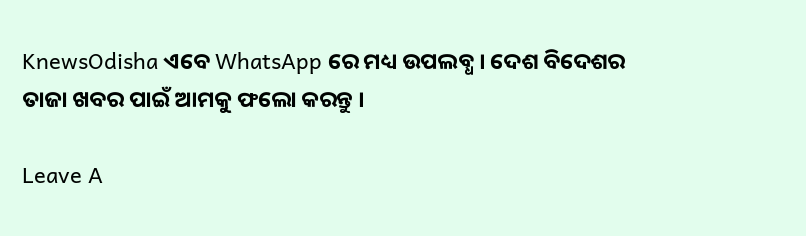KnewsOdisha ଏବେ WhatsApp ରେ ମଧ୍ୟ ଉପଲବ୍ଧ । ଦେଶ ବିଦେଶର ତାଜା ଖବର ପାଇଁ ଆମକୁ ଫଲୋ କରନ୍ତୁ ।

Leave A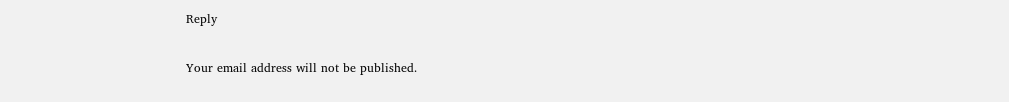Reply

Your email address will not be published.